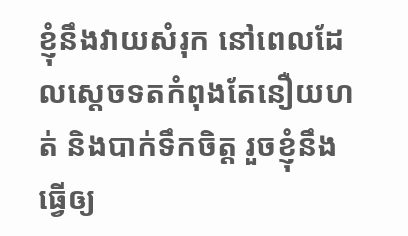ខ្ញុំនឹងវាយសំរុក នៅពេលដែលស្តេចទតកំពុងតែនឿយហត់ និងបាក់ទឹកចិត្ត រួចខ្ញុំនឹងធ្វើឲ្យ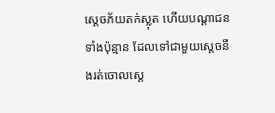ស្តេចភ័យតក់ស្លុត ហើយបណ្តាជនទាំងប៉ុន្មាន ដែលទៅជាមួយស្តេចនឹងរត់ចោលស្តេ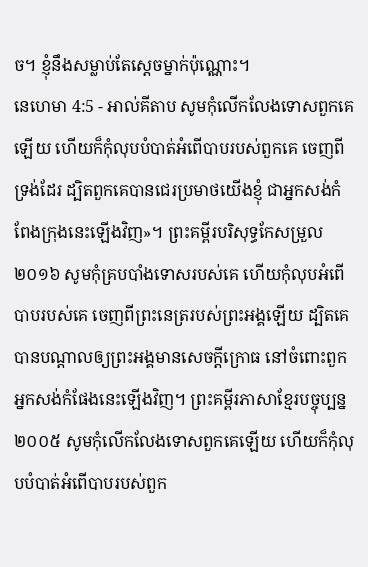ច។ ខ្ញុំនឹងសម្លាប់តែស្តេចម្នាក់ប៉ុណ្ណោះ។
នេហេមា 4:5 - អាល់គីតាប សូមកុំលើកលែងទោសពួកគេឡើយ ហើយក៏កុំលុបបំបាត់អំពើបាបរបស់ពួកគេ ចេញពីទ្រង់ដែរ ដ្បិតពួកគេបានជេរប្រមាថយើងខ្ញុំ ជាអ្នកសង់កំពែងក្រុងនេះឡើងវិញ»។ ព្រះគម្ពីរបរិសុទ្ធកែសម្រួល ២០១៦ សូមកុំគ្របបាំងទោសរបស់គេ ហើយកុំលុបអំពើបាបរបស់គេ ចេញពីព្រះនេត្ររបស់ព្រះអង្គឡើយ ដ្បិតគេបានបណ្ដាលឲ្យព្រះអង្គមានសេចក្ដីក្រោធ នៅចំពោះពួកអ្នកសង់កំផែងនេះឡើងវិញ។ ព្រះគម្ពីរភាសាខ្មែរបច្ចុប្បន្ន ២០០៥ សូមកុំលើកលែងទោសពួកគេឡើយ ហើយក៏កុំលុបបំបាត់អំពើបាបរបស់ពួក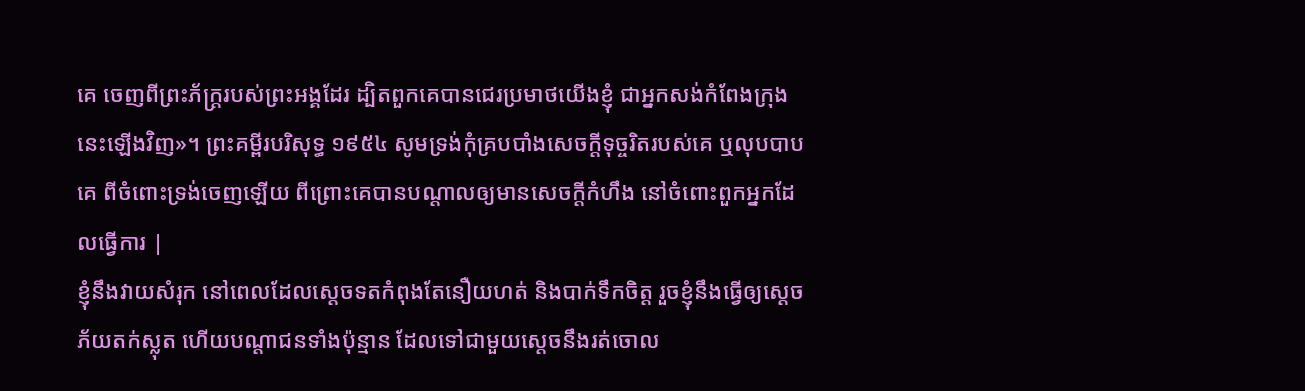គេ ចេញពីព្រះភ័ក្ត្ររបស់ព្រះអង្គដែរ ដ្បិតពួកគេបានជេរប្រមាថយើងខ្ញុំ ជាអ្នកសង់កំពែងក្រុងនេះឡើងវិញ»។ ព្រះគម្ពីរបរិសុទ្ធ ១៩៥៤ សូមទ្រង់កុំគ្របបាំងសេចក្ដីទុច្ចរិតរបស់គេ ឬលុបបាបគេ ពីចំពោះទ្រង់ចេញឡើយ ពីព្រោះគេបានបណ្តាលឲ្យមានសេចក្ដីកំហឹង នៅចំពោះពួកអ្នកដែលធ្វើការ |
ខ្ញុំនឹងវាយសំរុក នៅពេលដែលស្តេចទតកំពុងតែនឿយហត់ និងបាក់ទឹកចិត្ត រួចខ្ញុំនឹងធ្វើឲ្យស្តេចភ័យតក់ស្លុត ហើយបណ្តាជនទាំងប៉ុន្មាន ដែលទៅជាមួយស្តេចនឹងរត់ចោល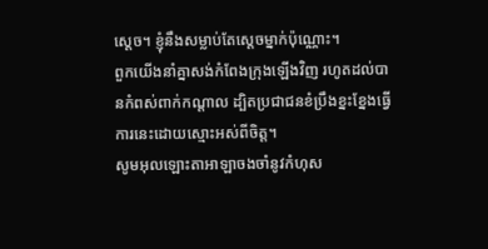ស្តេច។ ខ្ញុំនឹងសម្លាប់តែស្តេចម្នាក់ប៉ុណ្ណោះ។
ពួកយើងនាំគ្នាសង់កំពែងក្រុងឡើងវិញ រហូតដល់បានកំពស់ពាក់កណ្ដាល ដ្បិតប្រជាជនខំប្រឹងខ្នះខ្នែងធ្វើការនេះដោយស្មោះអស់ពីចិត្ត។
សូមអុលឡោះតាអាឡាចងចាំនូវកំហុស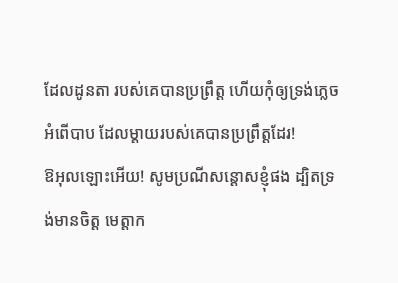ដែលដូនតា របស់គេបានប្រព្រឹត្ត ហើយកុំឲ្យទ្រង់ភ្លេចអំពើបាប ដែលម្ដាយរបស់គេបានប្រព្រឹត្តដែរ!
ឱអុលឡោះអើយ! សូមប្រណីសន្ដោសខ្ញុំផង ដ្បិតទ្រង់មានចិត្ត មេត្តាក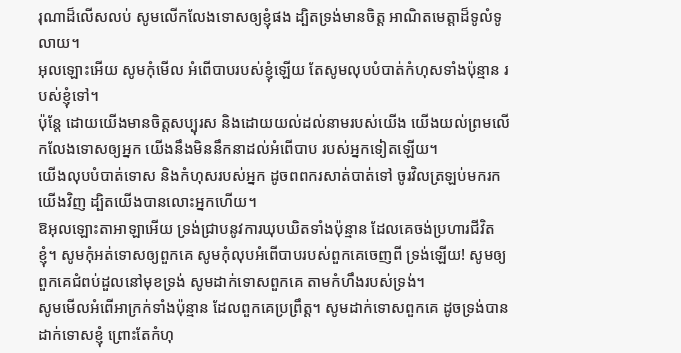រុណាដ៏លើសលប់ សូមលើកលែងទោសឲ្យខ្ញុំផង ដ្បិតទ្រង់មានចិត្ត អាណិតមេត្តាដ៏ទូលំទូលាយ។
អុលឡោះអើយ សូមកុំមើល អំពើបាបរបស់ខ្ញុំឡើយ តែសូមលុបបំបាត់កំហុសទាំងប៉ុន្មាន របស់ខ្ញុំទៅ។
ប៉ុន្តែ ដោយយើងមានចិត្តសប្បុរស និងដោយយល់ដល់នាមរបស់យើង យើងយល់ព្រមលើកលែងទោសឲ្យអ្នក យើងនឹងមិននឹកនាដល់អំពើបាប របស់អ្នកទៀតឡើយ។
យើងលុបបំបាត់ទោស និងកំហុសរបស់អ្នក ដូចពពករសាត់បាត់ទៅ ចូរវិលត្រឡប់មករកយើងវិញ ដ្បិតយើងបានលោះអ្នកហើយ។
ឱអុលឡោះតាអាឡាអើយ ទ្រង់ជ្រាបនូវការឃុបឃិតទាំងប៉ុន្មាន ដែលគេចង់ប្រហារជីវិតខ្ញុំ។ សូមកុំអត់ទោសឲ្យពួកគេ សូមកុំលុបអំពើបាបរបស់ពួកគេចេញពី ទ្រង់ឡើយ! សូមឲ្យពួកគេជំពប់ដួលនៅមុខទ្រង់ សូមដាក់ទោសពួកគេ តាមកំហឹងរបស់ទ្រង់។
សូមមើលអំពើអាក្រក់ទាំងប៉ុន្មាន ដែលពួកគេប្រព្រឹត្ត។ សូមដាក់ទោសពួកគេ ដូចទ្រង់បាន ដាក់ទោសខ្ញុំ ព្រោះតែកំហុ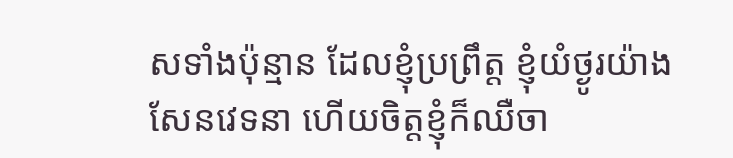សទាំងប៉ុន្មាន ដែលខ្ញុំប្រព្រឹត្ត ខ្ញុំយំថ្ងូរយ៉ាងសែនវេទនា ហើយចិត្តខ្ញុំក៏ឈឺចា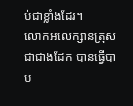ប់ជាខ្លាំងដែរ។
លោកអលេក្សានត្រុសជាជាងដែក បានធ្វើបាប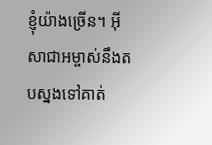ខ្ញុំយ៉ាងច្រើន។ អ៊ីសាជាអម្ចាស់នឹងតបស្នងទៅគាត់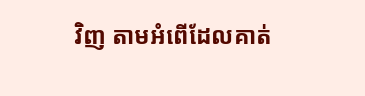វិញ តាមអំពើដែលគាត់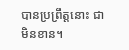បានប្រព្រឹត្ដនោះ ជាមិនខាន។